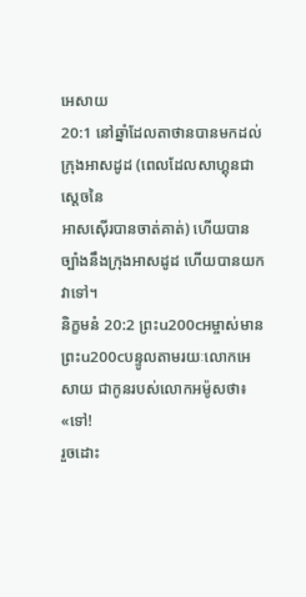អេសាយ
20:1 នៅឆ្នាំដែលតាថានបានមកដល់ក្រុងអាសដូដ (ពេលដែលសាហ្គុនជាស្តេចនៃ
អាសស៊ើរបានចាត់គាត់) ហើយបានច្បាំងនឹងក្រុងអាសដូដ ហើយបានយកវាទៅ។
និក្ខមនំ 20:2 ព្រះu200cអម្ចាស់មានព្រះu200cបន្ទូលតាមរយៈលោកអេសាយ ជាកូនរបស់លោកអម៉ូសថា៖ «ទៅ!
រួចដោះ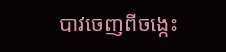បាវចេញពីចង្កេះ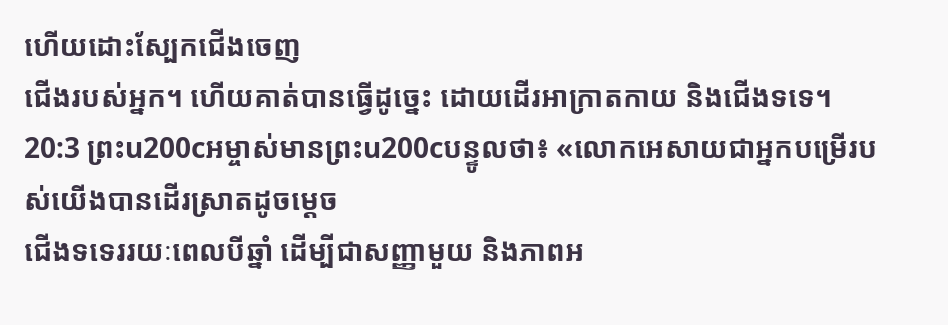ហើយដោះស្បែកជើងចេញ
ជើងរបស់អ្នក។ ហើយគាត់បានធ្វើដូច្នេះ ដោយដើរអាក្រាតកាយ និងជើងទទេ។
20:3 ព្រះu200cអម្ចាស់មានព្រះu200cបន្ទូលថា៖ «លោកអេសាយជាអ្នកបម្រើរបស់យើងបានដើរស្រាតដូចម្ដេច
ជើងទទេររយៈពេលបីឆ្នាំ ដើម្បីជាសញ្ញាមួយ និងភាពអ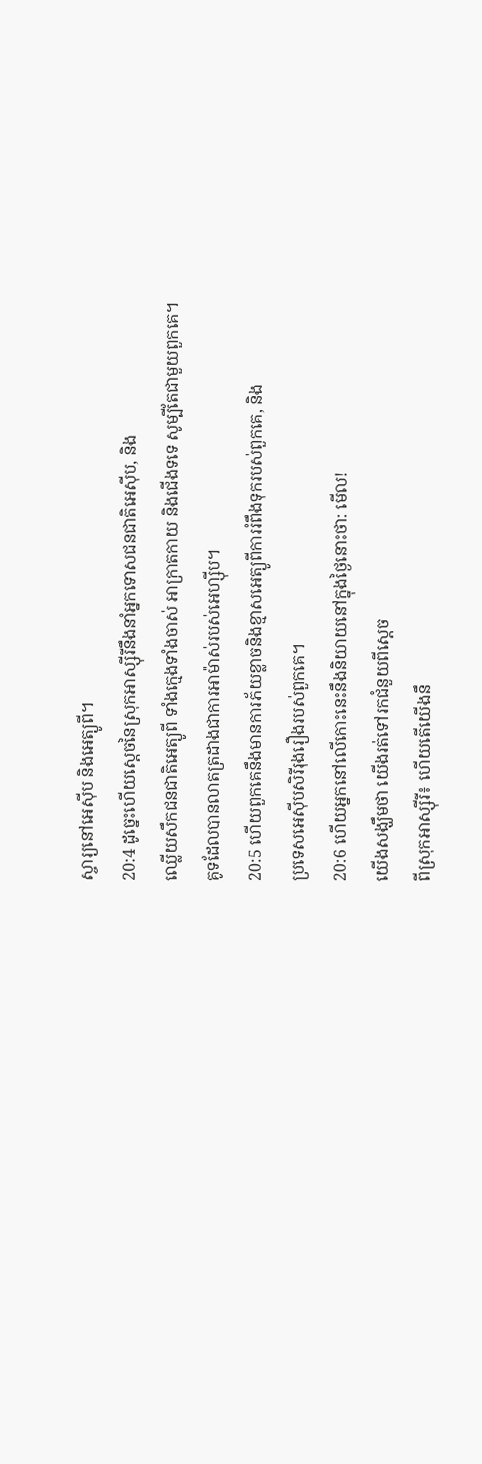ស្ចារ្យនៅអេស៊ីប និងអេត្យូពី។
20:4 ដូច្នេះហើយស្តេចនៃស្រុកអាស្ស៊ីរីនឹងនាំអ្នកទោសជនជាតិអេស៊ីប, និង
ឈ្លើយសឹកជនជាតិអេត្យូពី ទាំងក្មេងទាំងចាស់ អាក្រាតកាយ និងជើងទទេ សូម្បីតែជាមួយពួកគេ។
គូទដែលបានលាតត្រដាងជាការអាម៉ាស់របស់អេហ្ស៊ីប។
20:5 ហើយពួកគេនឹងមានការភ័យខ្លាចនិងខ្មាសអេត្យូពីការរំពឹងទុករបស់ពួកគេ, និង
ប្រទេសអេស៊ីបសិរីរុងរឿងរបស់ពួកគេ។
20:6 ហើយអ្នកនៅលើកោះនេះនឹងនិយាយនៅក្នុងថ្ងៃនោះថា: មើល!
យើងសង្ឃឹមថា យើងរត់ទៅរកជំនួយពីស្ដេច
ពីស្រុកអាស្ស៊ីរី៖ ហើយតើយើងនឹ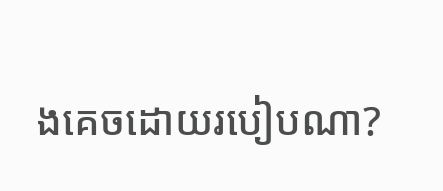ងគេចដោយរបៀបណា?